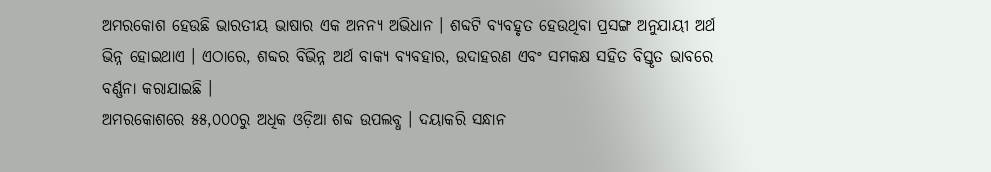ଅମରକୋଶ ହେଉଛି ଭାରତୀୟ ଭାଷାର ଏକ ଅନନ୍ୟ ଅଭିଧାନ । ଶବ୍ଦଟି ବ୍ୟବହୃତ ହେଉଥିବା ପ୍ରସଙ୍ଗ ଅନୁଯାୟୀ ଅର୍ଥ ଭିନ୍ନ ହୋଇଥାଏ । ଏଠାରେ, ଶବ୍ଦର ବିଭିନ୍ନ ଅର୍ଥ ବାକ୍ୟ ବ୍ୟବହାର, ଉଦାହରଣ ଏବଂ ସମକକ୍ଷ ସହିତ ବିସ୍ତୃତ ଭାବରେ ବର୍ଣ୍ଣନା କରାଯାଇଛି ।
ଅମରକୋଶରେ ୫୫,୦୦୦ରୁ ଅଧିକ ଓଡ଼ିଆ ଶବ୍ଦ ଉପଲବ୍ଧ । ଦୟାକରି ସନ୍ଧାନ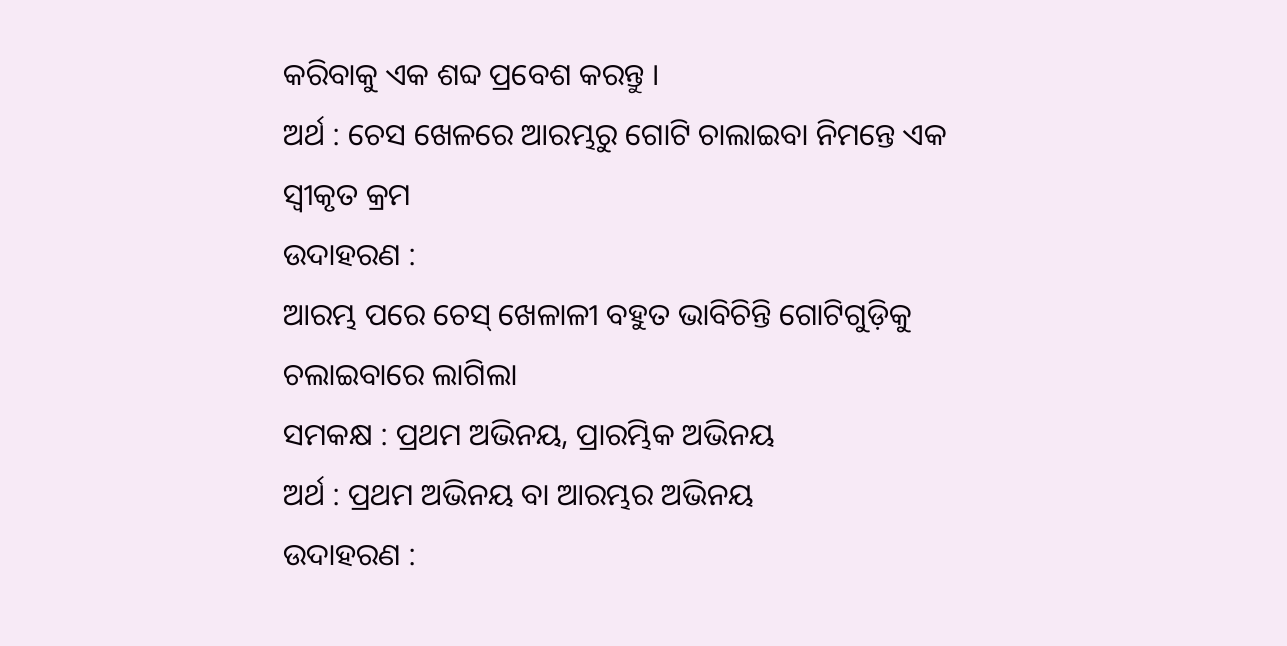କରିବାକୁ ଏକ ଶବ୍ଦ ପ୍ରବେଶ କରନ୍ତୁ ।
ଅର୍ଥ : ଚେସ ଖେଳରେ ଆରମ୍ଭରୁ ଗୋଟି ଚାଲାଇବା ନିମନ୍ତେ ଏକ ସ୍ୱୀକୃତ କ୍ରମ
ଉଦାହରଣ :
ଆରମ୍ଭ ପରେ ଚେସ୍ ଖେଳାଳୀ ବହୁତ ଭାବିଚିନ୍ତି ଗୋଟିଗୁଡ଼ିକୁ ଚଲାଇବାରେ ଲାଗିଲା
ସମକକ୍ଷ : ପ୍ରଥମ ଅଭିନୟ, ପ୍ରାରମ୍ଭିକ ଅଭିନୟ
ଅର୍ଥ : ପ୍ରଥମ ଅଭିନୟ ବା ଆରମ୍ଭର ଅଭିନୟ
ଉଦାହରଣ :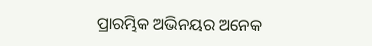ପ୍ରାରମ୍ଭିକ ଅଭିନୟର ଅନେକ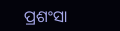ପ୍ରଶଂସା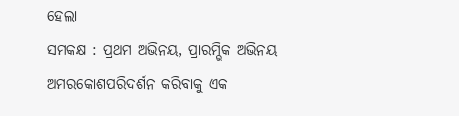ହେଲା
ସମକକ୍ଷ : ପ୍ରଥମ ଅଭିନୟ, ପ୍ରାରମ୍ଭିକ ଅଭିନୟ
ଅମରକୋଶପରିଦର୍ଶନ କରିବାକୁ ଏକ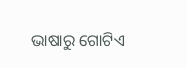ଭାଷାରୁ ଗୋଟିଏ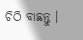ଚିଠି ବାଛନ୍ତୁ ।